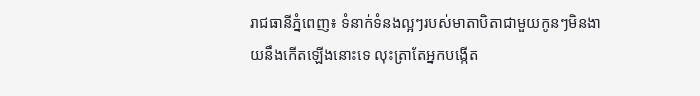រាជធានីភ្នំពេញ៖ ទំនាក់ទំនងល្អៗរបស់មាតាបិតាជាមួយកូនៗមិនងាយនឹងកើតឡើងនោះទេ លុះត្រាតែអ្នកបង្កើត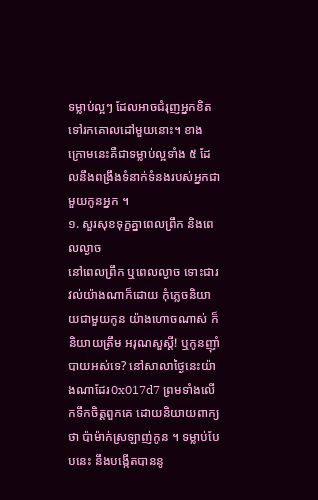ទម្លាប់ល្អៗ ដែលអាចជំរុញអ្នកខិតទៅរកគោលដៅមួយនោះ។ ខាងក្រោមនេះគឺជាទម្លាប់ល្អទាំង ៥ ដែលនឹងពង្រឹងទំនាក់ទំនងរបស់អ្នកជាមួយកូនអ្នក ។
១. សួរសុខទុក្ខគ្នាពេលព្រឹក និងពេលល្ងាច
នៅពេលព្រឹក ឬពេលល្ងាច ទោះជារវល់យ៉ាងណាក៏ដោយ កុំភ្លេចនិយាយជាមួយកូន យ៉ាងហោចណាស់ ក៏និយាយត្រឹម អរុណសួស្តី! ឬកូនញ៉ាំបាយអស់ទេ? នៅសាលាថ្ងៃនេះយ៉ាងណាដែរ0x017d7 ព្រមទាំងលើកទឹកចិត្តពួកគេ ដោយនិយាយពាក្យថា ប៉ាម៉ាក់ស្រឡាញ់កូន ។ ទម្លាប់បែបនេះ នឹងបង្កើតបាននូ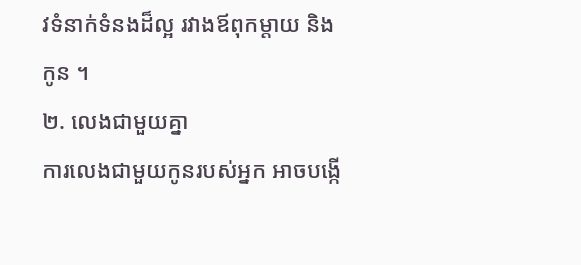វទំនាក់ទំនងដ៏ល្អ រវាងឪពុកម្តាយ និងកូន ។
២. លេងជាមួយគ្នា
ការលេងជាមួយកូនរបស់អ្នក អាចបង្កើ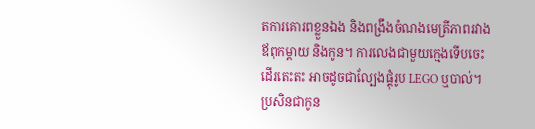តការគោរពខ្លួនឯង និងពង្រឹងចំណងមេត្រីភាពរវាងឪពុកម្តាយ និងកូន។ ការលេងជាមួយក្មេងទើបចេះដើរតេះតះ អាចដូចជាល្បែងផ្គុំរូប LEGO ឬបាល់។ ប្រសិនជាកូន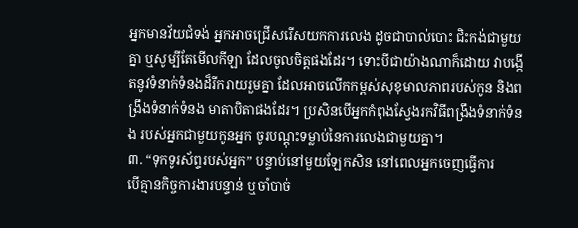អ្នកមានវ័យជំទង់ អ្នកអាចជ្រើសរើសយកការលេង ដូចជាបាល់បោះ ជិះកង់ជាមួយគ្នា ឬសូម្បីតែមើលកីឡា ដែលចូលចិត្តផងដែរ។ ទោះបីជាយ៉ាងណាក៏ដោយ វាបង្កើតនូវទំនាក់ទំនងដ៏រីករាយរួមគ្នា ដែលអាចលើកកម្ពស់សុខុមាលភាពរបស់កូន និងពង្រឹងទំនាក់ទំនង មាតាបិតាផងដែរ។ ប្រសិនបើអ្នកកំពុងស្វែងរកវិធីពង្រឹងទំនាក់ទំនង របស់អ្នកជាមួយកូនអ្នក ចូរបណ្តុះទម្លាប់នៃការលេងជាមួយគ្នា។
៣. “ទុកទូរស័ព្ទរបស់អ្នក” បន្ទាប់នៅមួយឡែកសិន នៅពេលអ្នកចេញធ្វើការ
បើគ្មានកិច្ចការងារបន្ទាន់ ឬចាំបាច់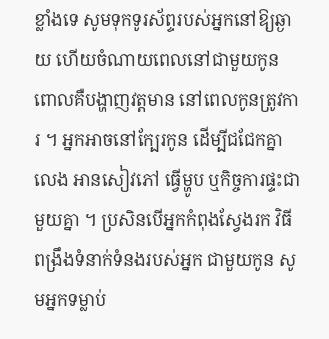ខ្លាំងទេ សូមទុកទូរស័ព្ទរបស់អ្នកនៅឱ្យឆ្ងាយ ហើយចំណាយពេលនៅជាមួយកូន ពោលគឺបង្ហាញវត្តមាន នៅពេលកូនត្រូវការ ។ អ្នកអាចនៅក្បែរកូន ដើម្បីជជែកគ្នាលេង អានសៀវភៅ ធ្វើម្ហូប ឬកិច្ចការផ្ទះជាមួយគ្នា ។ ប្រសិនបើអ្នកកំពុងស្វែងរក វិធីពង្រឹងទំនាក់ទំនងរបស់អ្នក ជាមួយកូន សូមអ្នកទម្លាប់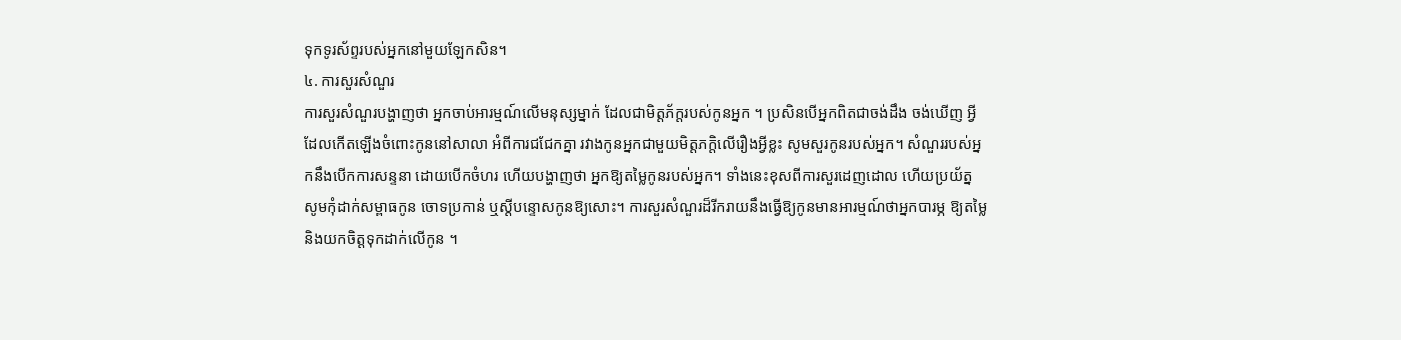ទុកទូរស័ព្ទរបស់អ្នកនៅមួយឡែកសិន។
៤. ការសួរសំណួរ
ការសួរសំណួរបង្ហាញថា អ្នកចាប់អារម្មណ៍លើមនុស្សម្នាក់ ដែលជាមិត្តភ័ក្តរបស់កូនអ្នក ។ ប្រសិនបើអ្នកពិតជាចង់ដឹង ចង់ឃើញ អ្វីដែលកើតឡើងចំពោះកូននៅសាលា អំពីការជជែកគ្នា រវាងកូនអ្នកជាមួយមិត្តភក្តិលើរឿងអ្វីខ្លះ សូមសួរកូនរបស់អ្នក។ សំណួររបស់អ្នកនឹងបើកការសន្ទនា ដោយបើកចំហរ ហើយបង្ហាញថា អ្នកឱ្យតម្លៃកូនរបស់អ្នក។ ទាំងនេះខុសពីការសួរដេញដោល ហើយប្រយ័ត្ន សូមកុំដាក់សម្ពាធកូន ចោទប្រកាន់ ឬស្តីបន្ទោសកូនឱ្យសោះ។ ការសួរសំណួរដ៏រីករាយនឹងធ្វើឱ្យកូនមានអារម្មណ៍ថាអ្នកបារម្ភ ឱ្យតម្លៃ និងយកចិត្តទុកដាក់លើកូន ។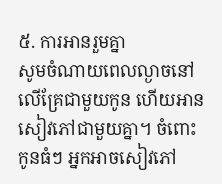៥. ការអានរួមគ្នា
សូមចំណាយពេលល្ងាចនៅលើគ្រែជាមួយកូន ហើយអានសៀវភៅជាមួយគ្នា។ ចំពោះកូនធំៗ អ្នកអាចសៀវភៅ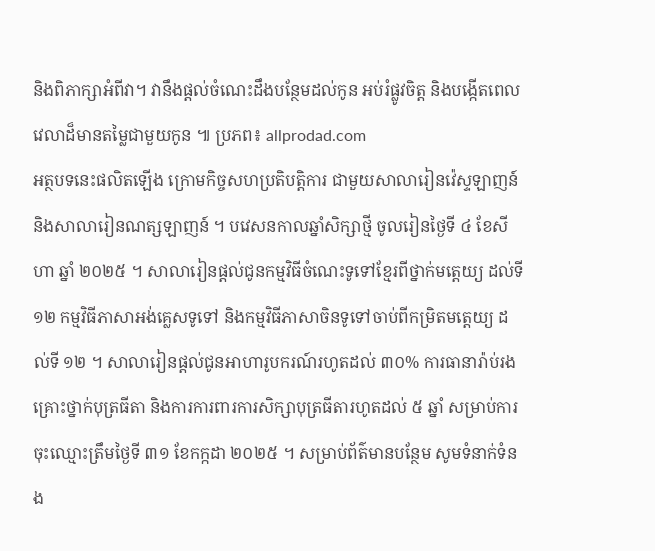និងពិភាក្សាអំពីវា។ វានឹងផ្តល់ចំណេះដឹងបន្ថែមដល់កូន អប់រំផ្លូវចិត្ត និងបង្កើតពេលវេលាដ៏មានតម្លៃជាមួយកូន ៕ ប្រភព៖ allprodad.com
អត្ថបទនេះផលិតឡើង ក្រោមកិច្ចសហប្រតិបត្តិការ ជាមួយសាលារៀនវ៉េស្ទឡាញន៍ និងសាលារៀនណត្សឡាញន៍ ។ បវេសនកាលឆ្នាំសិក្សាថ្មី ចូលរៀនថ្ងៃទី ៤ ខែសីហា ឆ្នាំ ២០២៥ ។ សាលារៀនផ្តល់ជូនកម្មវិធីចំណេះទូទៅខ្មែរពីថ្នាក់មត្តេយ្យ ដល់ទី ១២ កម្មវិធីភាសាអង់គ្លេសទូទៅ និងកម្មវិធីភាសាចិនទូទៅចាប់ពីកម្រិតមត្តេយ្យ ដល់ទី ១២ ។ សាលារៀនផ្តល់ជូនអាហារូបករណ៍រហូតដល់ ៣០% ការធានារ៉ាប់រងគ្រោះថ្នាក់បុត្រធីតា និងការការពារការសិក្សាបុត្រធីតារហូតដល់ ៥ ឆ្នាំ សម្រាប់ការចុះឈ្មោះត្រឹមថ្ងៃទី ៣១ ខែកក្កដា ២០២៥ ។ សម្រាប់ព័ត៌មានបន្ថែម សូមទំនាក់ទំនង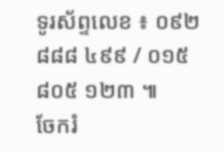ទូរស័ព្ទលេខ ៖ ០៩២ ៨៨៨ ៤៩៩ / ០១៥ ៨០៥ ១២៣ ៕
ចែករំ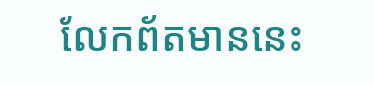លែកព័តមាននេះ